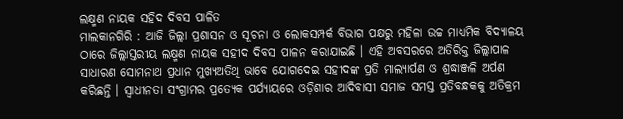ଲକ୍ଷ୍ମଣ ନାୟକ ସହିଦ ଦିବସ ପାଳିତ
ମାଲକାନଗିରି : ଆଜି ଜିଲ୍ଲା ପ୍ରଶାସନ ଓ ସୂଚନା ଓ ଲୋକସମ୍ପର୍କ ବିଭାଗ ପକ୍ଷରୁ ମହିଳା ଉଚ୍ଚ ମାଧ୍ୟମିକ ବିଦ୍ୟାଳୟ ଠାରେ ଜିଲ୍ଲାସ୍ତରୀୟ ଲକ୍ଷ୍ମଣ ନାୟକ ସହୀଦ ଦିବସ ପାଳନ କରାଯାଇଛି । ଏହି ଅବସରରେ ଅତିରିକ୍ତ ଜିଲ୍ଲାପାଳ ସାଧାରଣ ସୋମନାଥ ପ୍ରଧାନ ମୁଖ୍ୟଅତିଥି ଭାବେ ଯୋଗଦେଇ ସହୀଦଙ୍କ ପ୍ରତି ମାଲ୍ୟାର୍ପଣ ଓ ଶ୍ରଦ୍ଧାଞ୍ଜଳି ଅର୍ପଣ କରିଛନ୍ତି । ସ୍ୱାଧୀନତା ସଂଗ୍ରାମର ପ୍ରତ୍ୟେକ ପର୍ଯ୍ୟାୟରେ ଓଡ଼ିଶାର ଆଦିବାସୀ ସମାଜ ସମସ୍ତ ପ୍ରତିବନ୍ଧକକୁ ଅତିକ୍ରମ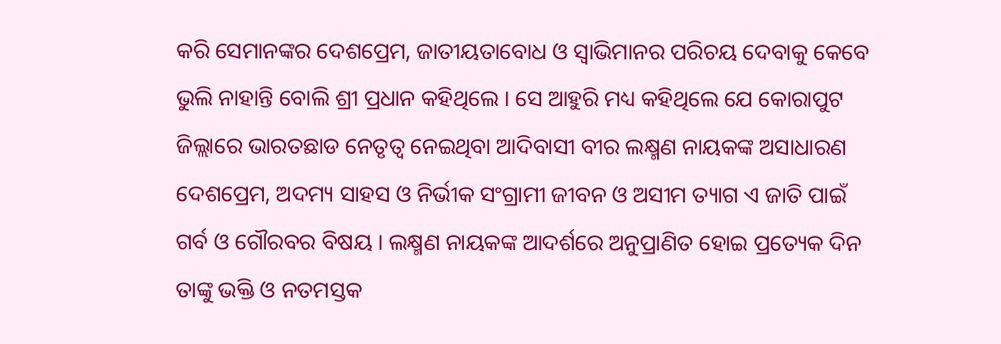କରି ସେମାନଙ୍କର ଦେଶପ୍ରେମ, ଜାତୀୟତାବୋଧ ଓ ସ୍ୱାଭିମାନର ପରିଚୟ ଦେବାକୁ କେବେ ଭୁଲି ନାହାନ୍ତି ବୋଲି ଶ୍ରୀ ପ୍ରଧାନ କହିଥିଲେ । ସେ ଆହୁରି ମଧ୍ୟ କହିଥିଲେ ଯେ କୋରାପୁଟ ଜିଲ୍ଲାରେ ଭାରତଛାଡ ନେତୃତ୍ୱ ନେଇଥିବା ଆଦିବାସୀ ବୀର ଲକ୍ଷ୍ମଣ ନାୟକଙ୍କ ଅସାଧାରଣ ଦେଶପ୍ରେମ, ଅଦମ୍ୟ ସାହସ ଓ ନିର୍ଭୀକ ସଂଗ୍ରାମୀ ଜୀବନ ଓ ଅସୀମ ତ୍ୟାଗ ଏ ଜାତି ପାଇଁ ଗର୍ବ ଓ ଗୌରବର ବିଷୟ । ଲକ୍ଷ୍ମଣ ନାୟକଙ୍କ ଆଦର୍ଶରେ ଅନୁପ୍ରାଣିତ ହୋଇ ପ୍ରତ୍ୟେକ ଦିନ ତାଙ୍କୁ ଭକ୍ତି ଓ ନତମସ୍ତକ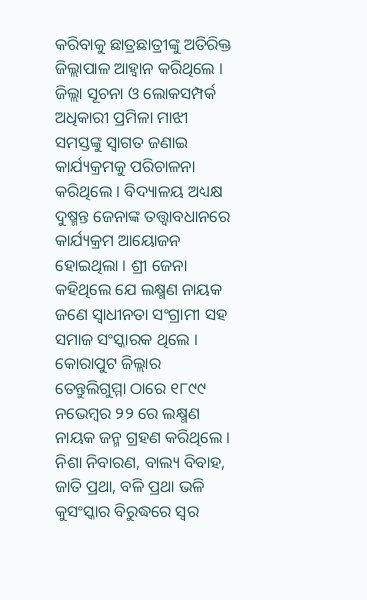କରିବାକୁ ଛାତ୍ରଛାତ୍ରୀଙ୍କୁ ଅତିରିକ୍ତ ଜିଲ୍ଲାପାଳ ଆହ୍ୱାନ କରିଥିଲେ । ଜିଲ୍ଲା ସୂଚନା ଓ ଲୋକସମ୍ପର୍କ ଅଧିକାରୀ ପ୍ରମିଳା ମାଝୀ ସମସ୍ତଙ୍କୁ ସ୍ୱାଗତ ଜଣାଇ କାର୍ଯ୍ୟକ୍ରମକୁ ପରିଚାଳନା କରିଥିଲେ । ବିଦ୍ୟାଳୟ ଅଧ୍ୟକ୍ଷ ଦୁଷ୍ମନ୍ତ ଜେନାଙ୍କ ତତ୍ତ୍ୱାବଧାନରେ କାର୍ଯ୍ୟକ୍ରମ ଆୟୋଜନ ହୋଇଥିଲା । ଶ୍ରୀ ଜେନା କହିଥିଲେ ଯେ ଲକ୍ଷ୍ମଣ ନାୟକ ଜଣେ ସ୍ୱାଧୀନତା ସଂଗ୍ରାମୀ ସହ ସମାଜ ସଂସ୍କାରକ ଥିଲେ । କୋରାପୁଟ ଜିଲ୍ଲାର ତେନ୍ତୁଲିଗୁମ୍ମା ଠାରେ ୧୮୯୯ ନଭେମ୍ବର ୨୨ ରେ ଲକ୍ଷ୍ମଣ ନାୟକ ଜନ୍ମ ଗ୍ରହଣ କରିଥିଲେ । ନିଶା ନିବାରଣ, ବାଲ୍ୟ ବିବାହ, ଜାତି ପ୍ରଥା, ବଳି ପ୍ରଥା ଭଳି କୁସଂସ୍କାର ବିରୁଦ୍ଧରେ ସ୍ୱର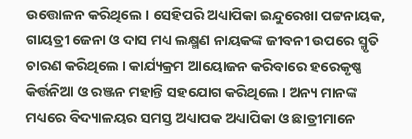ଉତ୍ତୋଳନ କରିଥିଲେ । ସେହିପରି ଅଧ୍ୟାପିକା ଇନ୍ଦୁରେଖା ପଟ୍ଟନାୟକ, ଗାୟତ୍ରୀ ଜେନା ଓ ଦାସ ମଧ୍ୟ ଲକ୍ଷ୍ମଣ ନାୟକଙ୍କ ଜୀବନୀ ଉପରେ ସ୍ମୃତି ଚାରଣ କରିଥିଲେ । କାର୍ଯ୍ୟକ୍ରମ ଆୟୋଜନ କରିବାରେ ହରେକୃଷ୍ଣ କିର୍ତ୍ତନିଆ ଓ ରଞ୍ଜନ ମହାନ୍ତି ସହଯୋଗ କରିଥିଲେ । ଅନ୍ୟ ମାନଙ୍କ ମଧ୍ୟରେ ବିଦ୍ୟାଳୟର ସମସ୍ତ ଅଧ୍ୟାପକ ଅଧ୍ୟାପିକା ଓ ଛାତ୍ରୀମାନେ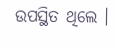ଉପସ୍ଥିତ ଥିଲେ ।